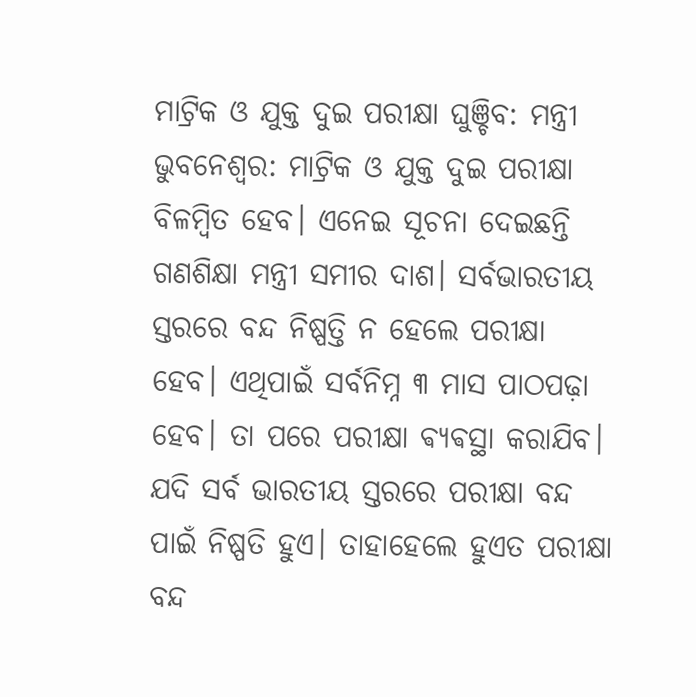ମାଟ୍ରିକ ଓ ଯୁକ୍ତ ଦୁଇ ପରୀକ୍ଷା ଘୁଞ୍ଚିବ: ମନ୍ତ୍ରୀ
ଭୁବନେଶ୍ବର: ମାଟ୍ରିକ ଓ ଯୁକ୍ତ ଦୁଇ ପରୀକ୍ଷା ବିଳମ୍ବିତ ହେବ। ଏନେଇ ସୂଚନା ଦେଇଛନ୍ତି ଗଣଶିକ୍ଷା ମନ୍ତ୍ରୀ ସମୀର ଦାଶ। ସର୍ବଭାରତୀୟ ସ୍ତରରେ ବନ୍ଦ ନିଷ୍ପତ୍ତି ନ ହେଲେ ପରୀକ୍ଷା ହେବ। ଏଥିପାଇଁ ସର୍ବନିମ୍ନ ୩ ମାସ ପାଠପଢ଼ା ହେବ। ତା ପରେ ପରୀକ୍ଷା ଵ୍ୟଵସ୍ଥା କରାଯିବ। ଯଦି ସର୍ବ ଭାରତୀୟ ସ୍ତରରେ ପରୀକ୍ଷା ବନ୍ଦ ପାଇଁ ନିଷ୍ପତି ହୁଏ। ତାହାହେଲେ ହୁଏତ ପରୀକ୍ଷା ବନ୍ଦ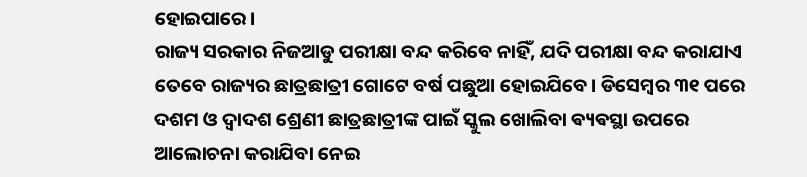ହୋଇପାରେ।
ରାଜ୍ୟ ସରକାର ନିଜଆଡୁ ପରୀକ୍ଷା ବନ୍ଦ କରିବେ ନାହିଁ, ଯଦି ପରୀକ୍ଷା ବନ୍ଦ କରାଯାଏ ତେବେ ରାଜ୍ୟର ଛାତ୍ରଛାତ୍ରୀ ଗୋଟେ ବର୍ଷ ପଛୁଆ ହୋଇଯିବେ। ଡିସେମ୍ବର ୩୧ ପରେ ଦଶମ ଓ ଦ୍ୱାଦଶ ଶ୍ରେଣୀ ଛାତ୍ରଛାତ୍ରୀଙ୍କ ପାଇଁ ସ୍କୁଲ ଖୋଲିବା ଵ୍ୟଵସ୍ଥା ଉପରେ ଆଲୋଚନା କରାଯିବା ନେଇ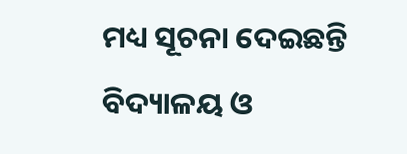ମଧ୍ୟ ସୂଚନା ଦେଇଛନ୍ତି ବିଦ୍ୟାଳୟ ଓ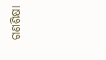ଗଣଶିକ୍ଷା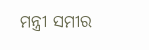ମନ୍ତ୍ରୀ ସମୀର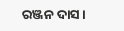ରଞ୍ଜନ ଦାସ।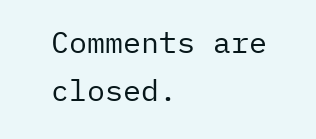Comments are closed.